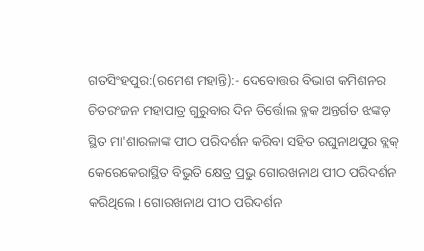ଗତସିଂହପୁର:(ରମେଶ ମହାନ୍ତି):- ଦେବୋତ୍ତର ବିଭାଗ କମିଶନର ଚିତରଂଜନ ମହାପାତ୍ର ଗୁରୁବାର ଦିନ ତିର୍ତ୍ତୋଲ ବ୍ଳକ ଅନ୍ତର୍ଗତ ଝଙ୍କଡ଼ ସ୍ଥିତ ମା'ଶାରଳାଙ୍କ ପୀଠ ପରିଦର୍ଶନ କରିବା ସହିତ ରଘୁନାଥପୁର ବ୍ଲକ୍ କେରେକେରାସ୍ଥିତ ବିଭୁତି କ୍ଷେତ୍ର ପ୍ରଭୁ ଗୋରଖନାଥ ପୀଠ ପରିଦର୍ଶନ କରିଥିଲେ। ଗୋରଖନାଥ ପୀଠ ପରିଦର୍ଶନ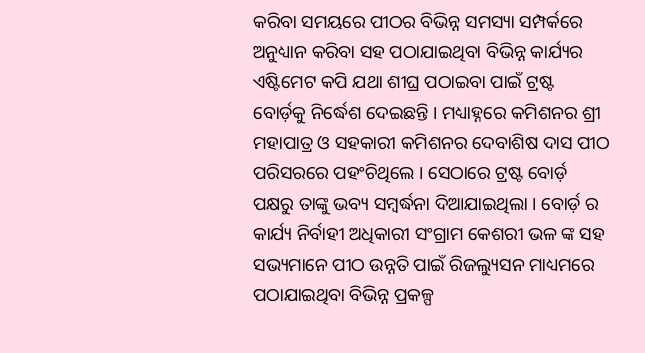କରିବା ସମୟରେ ପୀଠର ବିଭିନ୍ନ ସମସ୍ୟା ସମ୍ପର୍କରେ ଅନୁଧ୍ୟାନ କରିବା ସହ ପଠାଯାଇଥିବା ବିଭିନ୍ନ କାର୍ଯ୍ୟର ଏଷ୍ଟିମେଟ କପି ଯଥା ଶୀଘ୍ର ପଠାଇବା ପାଇଁ ଟ୍ରଷ୍ଟ ବୋର୍ଡ଼କୁ ନିର୍ଦ୍ଧେଶ ଦେଇଛନ୍ତି । ମଧ୍ୟାହ୍ନରେ କମିଶନର ଶ୍ରୀ ମହାପାତ୍ର ଓ ସହକାରୀ କମିଶନର ଦେବାଶିଷ ଦାସ ପୀଠ ପରିସରରେ ପହଂଚିଥିଲେ । ସେଠାରେ ଟ୍ରଷ୍ଟ ବୋର୍ଡ଼ ପକ୍ଷରୁ ତାଙ୍କୁ ଭବ୍ୟ ସମ୍ବର୍ଦ୍ଧନା ଦିଆଯାଇଥିଲା । ବୋର୍ଡ଼ ର କାର୍ଯ୍ୟ ନିର୍ବାହୀ ଅଧିକାରୀ ସଂଗ୍ରାମ କେଶରୀ ଭଳ ଙ୍କ ସହ ସଭ୍ୟମାନେ ପୀଠ ଉନ୍ନତି ପାଇଁ ରିଜଲ୍ୟୁସନ ମାଧ୍ୟମରେ ପଠାଯାଇଥିବା ବିଭିନ୍ନ ପ୍ରକଳ୍ପ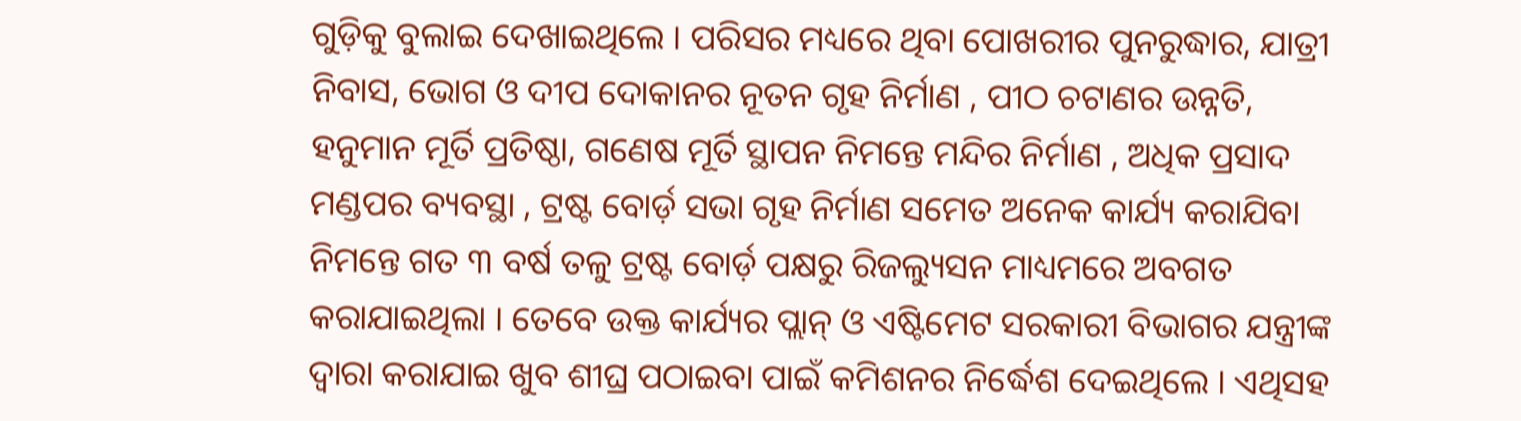ଗୁଡ଼ିକୁ ବୁଲାଇ ଦେଖାଇଥିଲେ । ପରିସର ମଧ୍ୟରେ ଥିବା ପୋଖରୀର ପୁନରୁଦ୍ଧାର, ଯାତ୍ରୀ ନିବାସ, ଭୋଗ ଓ ଦୀପ ଦୋକାନର ନୂତନ ଗୃହ ନିର୍ମାଣ , ପୀଠ ଚଟାଣର ଉନ୍ନତି, ହନୁମାନ ମୂର୍ତି ପ୍ରତିଷ୍ଠା, ଗଣେଷ ମୂର୍ତି ସ୍ଥାପନ ନିମନ୍ତେ ମନ୍ଦିର ନିର୍ମାଣ , ଅଧିକ ପ୍ରସାଦ ମଣ୍ଡପର ବ୍ୟବସ୍ଥା , ଟ୍ରଷ୍ଟ ବୋର୍ଡ଼ ସଭା ଗୃହ ନିର୍ମାଣ ସମେତ ଅନେକ କାର୍ଯ୍ୟ କରାଯିବା ନିମନ୍ତେ ଗତ ୩ ବର୍ଷ ତଳୁ ଟ୍ରଷ୍ଟ ବୋର୍ଡ଼ ପକ୍ଷରୁ ରିଜଲ୍ୟୁସନ ମାଧ୍ୟମରେ ଅବଗତ କରାଯାଇଥିଲା । ତେବେ ଉକ୍ତ କାର୍ଯ୍ୟର ପ୍ଲାନ୍ ଓ ଏଷ୍ଟିମେଟ ସରକାରୀ ବିଭାଗର ଯନ୍ତ୍ରୀଙ୍କ ଦ୍ୱାରା କରାଯାଇ ଖୁବ ଶୀଘ୍ର ପଠାଇବା ପାଇଁ କମିଶନର ନିର୍ଦ୍ଧେଶ ଦେଇଥିଲେ । ଏଥିସହ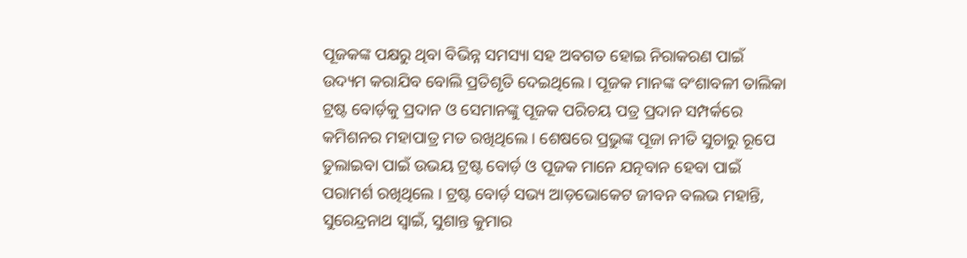ପୂଜକଙ୍କ ପକ୍ଷରୁ ଥିବା ବିଭିନ୍ନ ସମସ୍ୟା ସହ ଅବଗତ ହୋଇ ନିରାକରଣ ପାଇଁ ଉଦ୍ୟମ କରାଯିବ ବୋଲି ପ୍ରତିଶୃତି ଦେଇଥିଲେ । ପୂଜକ ମାନଙ୍କ ବଂଶାବଳୀ ତାଲିକା ଟ୍ରଷ୍ଟ ବୋର୍ଡ଼କୁ ପ୍ରଦାନ ଓ ସେମାନଙ୍କୁ ପୂଜକ ପରିଚୟ ପତ୍ର ପ୍ରଦାନ ସମ୍ପର୍କରେ କମିଶନର ମହାପାତ୍ର ମତ ରଖିଥିଲେ । ଶେଷରେ ପ୍ରଭୁଙ୍କ ପୂଜା ନୀତି ସୁଚାରୁ ରୂପେ ତୁଲାଇବା ପାଇଁ ଉଭୟ ଟ୍ରଷ୍ଟ ବୋର୍ଡ଼ ଓ ପୂଜକ ମାନେ ଯତ୍ନବାନ ହେବା ପାଇଁ ପରାମର୍ଶ ରଖିଥିଲେ । ଟ୍ରଷ୍ଟ ବୋର୍ଡ଼ ସଭ୍ୟ ଆଡ଼ଭୋକେଟ ଜୀବନ ବଲଭ ମହାନ୍ତି, ସୁରେନ୍ଦ୍ରନାଥ ସ୍ୱାଇଁ, ସୁଶାନ୍ତ କୁମାର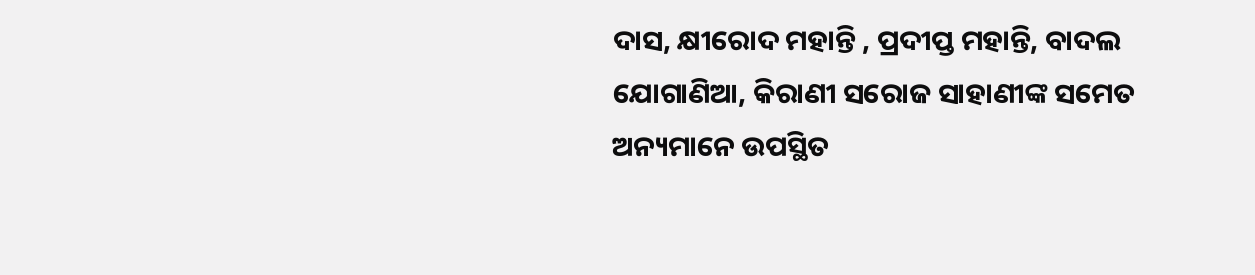ଦାସ, କ୍ଷୀରୋଦ ମହାନ୍ତି , ପ୍ରଦୀପ୍ତ ମହାନ୍ତି, ବାଦଲ ଯୋଗାଣିଆ, କିରାଣୀ ସରୋଜ ସାହାଣୀଙ୍କ ସମେତ ଅନ୍ୟମାନେ ଉପସ୍ଥିତ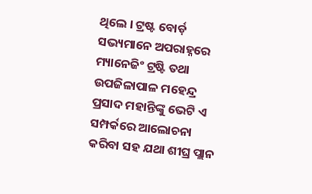ଥିଲେ । ଟ୍ରଷ୍ଟ ବୋର୍ଡ଼ ସଭ୍ୟମାନେ ଅପରାହ୍ନରେ ମ୍ୟାନେଜିଂ ଟ୍ରଷ୍ଟି ତଥା ଉପଜିଳାପାଳ ମହେନ୍ଦ୍ର ପ୍ରସାଦ ମହାନ୍ତିଙ୍କୁ ଭେଟି ଏ ସମ୍ପର୍କରେ ଆଲୋଚନା କରିବା ସହ ଯଥା ଶୀଘ୍ର ପ୍ଲାନ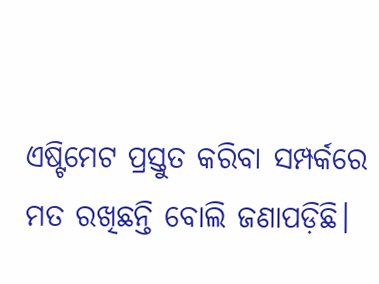ଏଷ୍ଟିମେଟ ପ୍ରସ୍ତୁତ କରିବା ସମ୍ପର୍କରେ ମତ ରଖିଛନ୍ତି ବୋଲି ଜଣାପଡ଼ିଛି।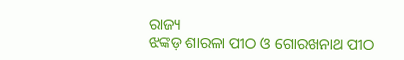ରାଜ୍ୟ
ଝଙ୍କଡ଼ ଶାରଳା ପୀଠ ଓ ଗୋରଖନାଥ ପୀଠ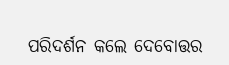ପରିଦର୍ଶନ କଲେ ଦେବୋତ୍ତର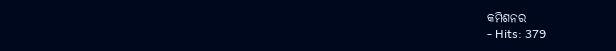କମିଶନର
- Hits: 379